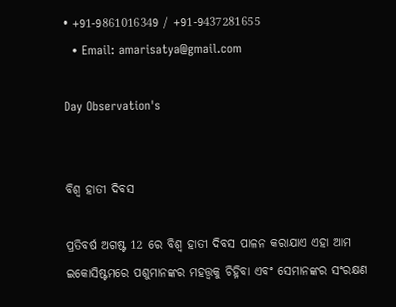• +91-9861016349 / +91-9437281655
  • Email: amarisatya@gmail.com

Day Observation's


ବିଶ୍ୱ ହାତୀ ଦିବସ

ପ୍ରତିବର୍ଷ ଅଗଷ୍ଟ 12 ରେ ବିଶ୍ୱ ହାତୀ ଦିବସ ପାଳନ କରାଯାଏ ଏହା ଆମ ଇକୋସିଷ୍ଟମରେ ପଶୁମାନଙ୍କର ମହତ୍ତ୍ୱକୁ ଚିହ୍ନିବା ଏବଂ ସେମାନଙ୍କର ସଂରକ୍ଷଣ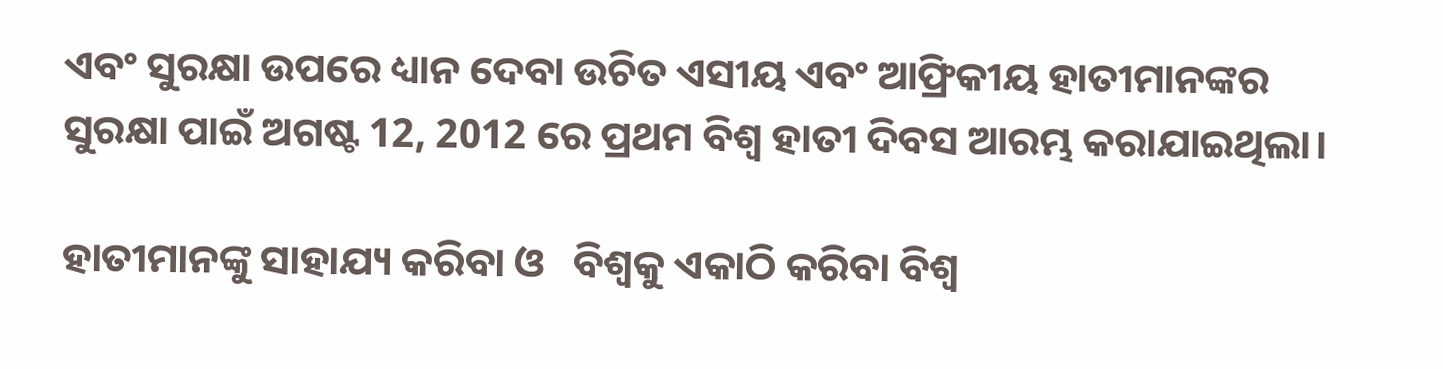ଏବଂ ସୁରକ୍ଷା ଉପରେ ଧ୍ୟାନ ଦେବା ଉଚିତ ଏସୀୟ ଏବଂ ଆଫ୍ରିକୀୟ ହାତୀମାନଙ୍କର ସୁରକ୍ଷା ପାଇଁ ଅଗଷ୍ଟ 12, 2012 ରେ ପ୍ରଥମ ବିଶ୍ୱ ହାତୀ ଦିବସ ଆରମ୍ଭ କରାଯାଇଥିଲା।

ହାତୀମାନଙ୍କୁ ସାହାଯ୍ୟ କରିବା ଓ   ବିଶ୍ୱକୁ ଏକାଠି କରିବା ବିଶ୍ୱ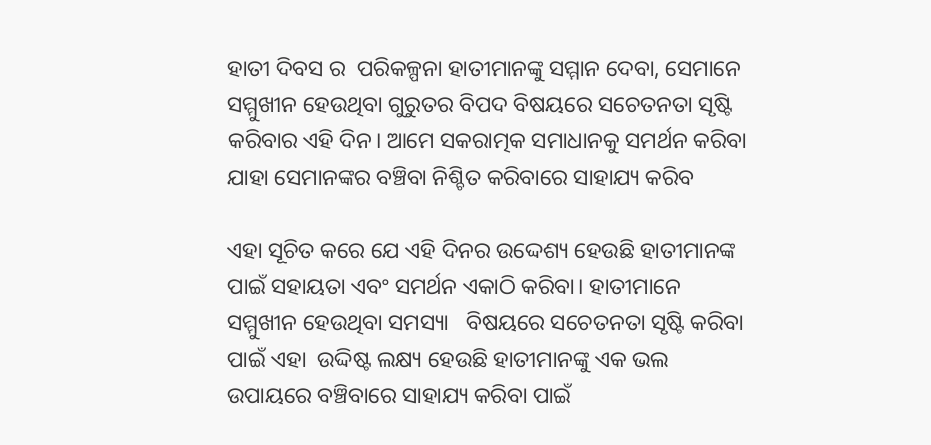ହାତୀ ଦିବସ ର  ପରିକଳ୍ପନା ହାତୀମାନଙ୍କୁ ସମ୍ମାନ ଦେବା, ସେମାନେ ସମ୍ମୁଖୀନ ହେଉଥିବା ଗୁରୁତର ବିପଦ ବିଷୟରେ ସଚେତନତା ସୃଷ୍ଟି କରିବାର ଏହି ଦିନ। ଆମେ ସକରାତ୍ମକ ସମାଧାନକୁ ସମର୍ଥନ କରିବା ଯାହା ସେମାନଙ୍କର ବଞ୍ଚିବା ନିଶ୍ଚିତ କରିବାରେ ସାହାଯ୍ୟ କରିବ

ଏହା ସୂଚିତ କରେ ଯେ ଏହି ଦିନର ଉଦ୍ଦେଶ୍ୟ ହେଉଛି ହାତୀମାନଙ୍କ ପାଇଁ ସହାୟତା ଏବଂ ସମର୍ଥନ ଏକାଠି କରିବା। ହାତୀମାନେ ସମ୍ମୁଖୀନ ହେଉଥିବା ସମସ୍ୟା   ବିଷୟରେ ସଚେତନତା ସୃଷ୍ଟି କରିବା ପାଇଁ ଏହା  ଉଦ୍ଦିଷ୍ଟ ଲକ୍ଷ୍ୟ ହେଉଛି ହାତୀମାନଙ୍କୁ ଏକ ଭଲ ଉପାୟରେ ବଞ୍ଚିବାରେ ସାହାଯ୍ୟ କରିବା ପାଇଁ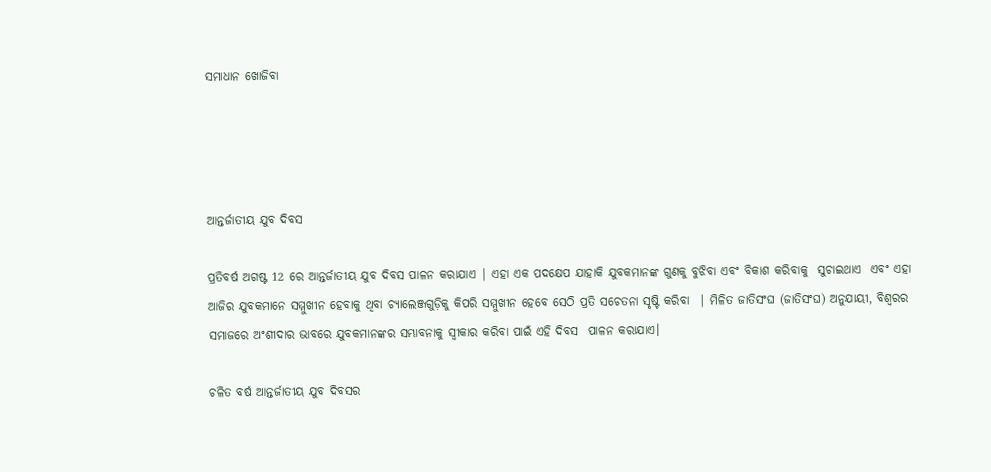ସମାଧାନ ଖୋଜିବା




ଆନ୍ତର୍ଜାତୀୟ ଯୁବ ଦିବସ

ପ୍ରତିବର୍ଷ ଅଗଷ୍ଟ 12 ରେ ଆନ୍ତର୍ଜାତୀୟ ଯୁବ ଦିବସ ପାଳନ କରାଯାଏ | ଏହା ଏକ ପଦକ୍ଷେପ ଯାହାକି ଯୁବକମାନଙ୍କ ଗୁଣକୁ ବୁଝିବା ଏବଂ ବିକାଶ କରିବାକୁ  ସୁଚାଇଥାଏ  ଏବଂ ଏହା ଆଜିର ଯୁବକମାନେ ସମ୍ମୁଖୀନ ହେବାକୁ ଥିବା ଚ୍ୟାଲେଞ୍ଜଗୁଡ଼ିକୁ କିପରି ସମ୍ମୁଖୀନ ହେବେ ସେଠି ପ୍ରତି ସଚେତନା ସୃଷ୍ଟି କରିବା  | ମିଳିତ ଜାତିସଂଘ (ଜାତିସଂଘ) ଅନୁଯାୟୀ, ବିଶ୍ୱରର ସମାଜରେ ଅଂଶୀଦାର ଭାବରେ ଯୁବକମାନଙ୍କର ସମ୍ଭାବନାକୁ ସ୍ୱୀକାର କରିବା ପାଇଁ ଏହି ଦିବସ  ପାଳନ କରାଯାଏ।

ଚଳିତ ବର୍ଷ ଆନ୍ତର୍ଜାତୀୟ ଯୁବ ଦିବସର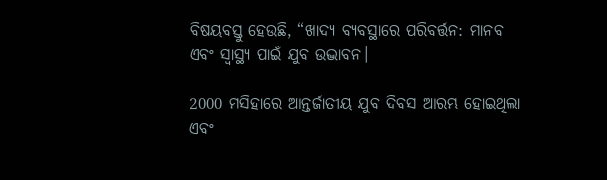ବିଷୟବସ୍ତୁ ହେଉଛି, “ଖାଦ୍ୟ ବ୍ୟବସ୍ଥାରେ ପରିବର୍ତ୍ତନ: ମାନବ ଏବଂ ସ୍ୱାସ୍ଥ୍ୟ ପାଇଁ ଯୁବ ଉଦ୍ଭାବନ।

2000 ମସିହାରେ ଆନ୍ତର୍ଜାତୀୟ ଯୁବ ଦିବସ ଆରମ୍ଭ ହୋଇଥିଲା ଏବଂ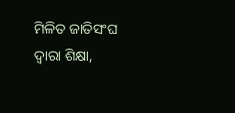ମିଳିତ ଜାତିସଂଘ ଦ୍ୱାରା ଶିକ୍ଷା,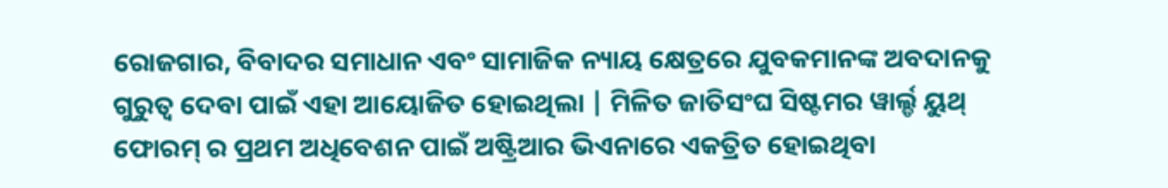ରୋଜଗାର, ବିବାଦର ସମାଧାନ ଏବଂ ସାମାଜିକ ନ୍ୟାୟ କ୍ଷେତ୍ରରେ ଯୁବକମାନଙ୍କ ଅବଦାନକୁ ଗୁରୁତ୍ୱ ଦେବା ପାଇଁ ଏହା ଆୟୋଜିତ ହୋଇଥିଲା | ମିଳିତ ଜାତିସଂଘ ସିଷ୍ଟମର ୱାର୍ଲ୍ଡ ୟୁଥ୍ ଫୋରମ୍ ର ପ୍ରଥମ ଅଧିବେଶନ ପାଇଁ ଅଷ୍ଟ୍ରିଆର ଭିଏନାରେ ଏକତ୍ରିତ ହୋଇଥିବା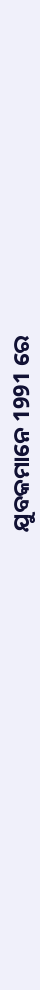ଯୁବକମାନେ 1991 ରେ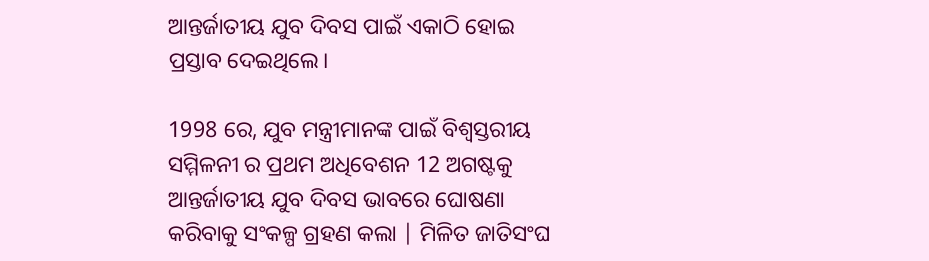ଆନ୍ତର୍ଜାତୀୟ ଯୁବ ଦିବସ ପାଇଁ ଏକାଠି ହୋଇ ପ୍ରସ୍ତାବ ଦେଇଥିଲେ।

1998 ରେ, ଯୁବ ମନ୍ତ୍ରୀମାନଙ୍କ ପାଇଁ ବିଶ୍ୱସ୍ତରୀୟ ସମ୍ମିଳନୀ ର ପ୍ରଥମ ଅଧିବେଶନ 12 ଅଗଷ୍ଟକୁ ଆନ୍ତର୍ଜାତୀୟ ଯୁବ ଦିବସ ଭାବରେ ଘୋଷଣା କରିବାକୁ ସଂକଳ୍ପ ଗ୍ରହଣ କଲା | ମିଳିତ ଜାତିସଂଘ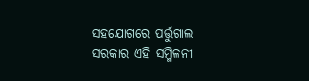ସହଯୋଗରେ ପର୍ତ୍ତୁଗାଲ ସରକାର ଏହି ସମ୍ମିଳନୀ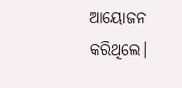ଆୟୋଜନ କରିଥିଲେ।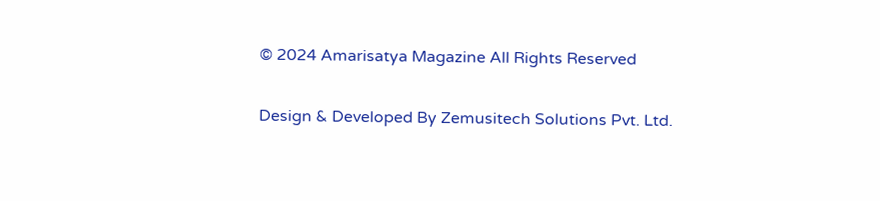© 2024 Amarisatya Magazine All Rights Reserved

Design & Developed By Zemusitech Solutions Pvt. Ltd.